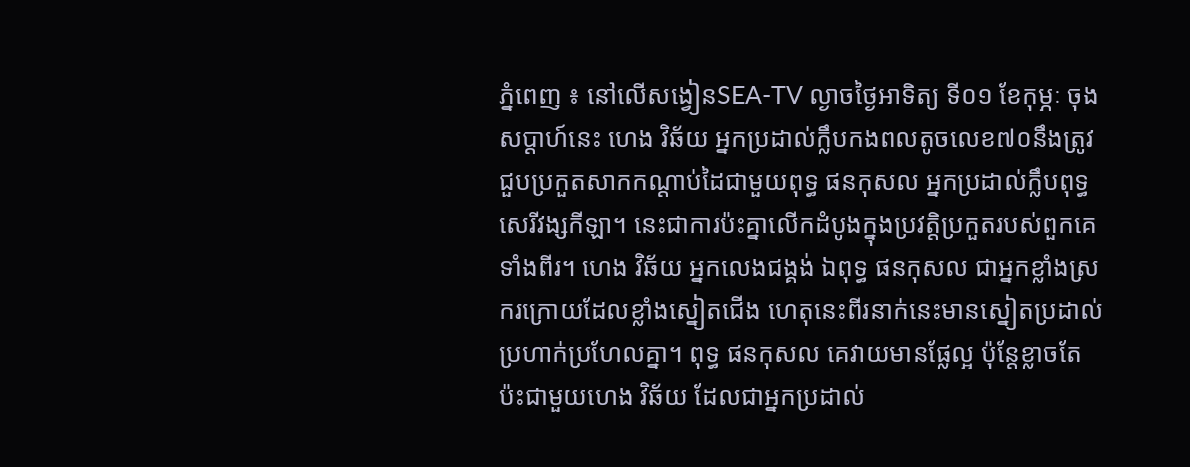ភ្នំពេញ ៖ នៅលើសង្វៀនSEA-TV ល្ងាចថ្ងៃអាទិត្យ ទី០១ ខែកុម្ភៈ ចុងសប្ដាហ៍នេះ ហេង វិឆ័យ អ្នកប្រដាល់ក្លឹបកងពលតូចលេខ៧០នឹងត្រូវជួបប្រកួតសាកកណ្ដាប់ដៃជាមួយពុទ្ធ ផនកុសល អ្នកប្រដាល់ក្លឹបពុទ្ធសេរីវង្សកីឡា។ នេះជាការប៉ះគ្នាលើកដំបូងក្នុងប្រវត្តិប្រកួតរបស់ពួកគេទាំងពីរ។ ហេង វិឆ័យ អ្នកលេងជង្គង់ ឯពុទ្ធ ផនកុសល ជាអ្នកខ្លាំងស្រករក្រោយដែលខ្លាំងស្នៀតជើង ហេតុនេះពីរនាក់នេះមានស្នៀតប្រដាល់ប្រហាក់ប្រហែលគ្នា។ ពុទ្ធ ផនកុសល គេវាយមានផ្លែល្អ ប៉ុន្តែខ្លាចតែប៉ះជាមួយហេង វិឆ័យ ដែលជាអ្នកប្រដាល់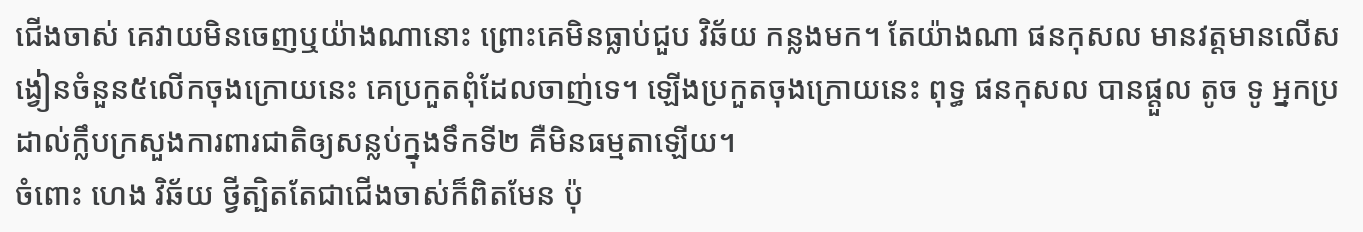ជើងចាស់ គេវាយមិនចេញឬយ៉ាងណានោះ ព្រោះគេមិនធ្លាប់ជួប វិឆ័យ កន្លងមក។ តែយ៉ាងណា ផនកុសល មានវត្តមានលើសង្វៀនចំនួន៥លើកចុងក្រោយនេះ គេប្រកួតពុំដែលចាញ់ទេ។ ឡើងប្រកួតចុងក្រោយនេះ ពុទ្ធ ផនកុសល បានផ្ដួល តូច ទូ អ្នកប្រដាល់ក្លឹបក្រសួងការពារជាតិឲ្យសន្លប់ក្នុងទឹកទី២ គឺមិនធម្មតាឡើយ។
ចំពោះ ហេង វិឆ័យ ថ្វីត្បិតតែជាជើងចាស់ក៏ពិតមែន ប៉ុ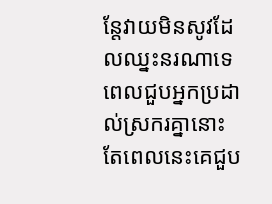ន្តែវាយមិនសូវដែលឈ្នះនរណាទេ ពេលជួបអ្នកប្រដាល់ស្រករគ្នានោះ តែពេលនេះគេជួប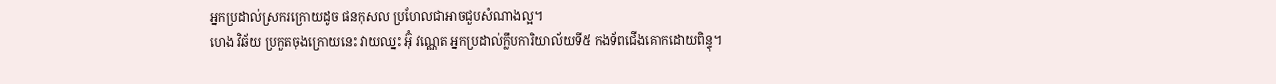អ្នកប្រដាល់ស្រករក្រោយដូច ផនកុសល ប្រហែលជាអាចជួបសំណាងល្អ។
ហេង វិឆ័យ ប្រកួតចុងក្រោយនេះ វាយឈ្នះ អ៊ុំ វណ្ណេត អ្នកប្រដាល់ក្លឹបការិយាល័យទី៥ កងទ័ពជើងគោកដោយពិន្ទុ។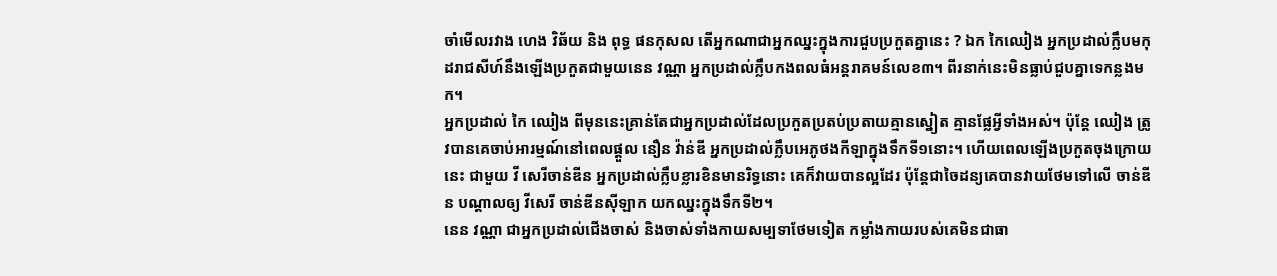ចាំមើលរវាង ហេង វិឆ័យ និង ពុទ្ធ ផនកុសល តើអ្នកណាជាអ្នកឈ្នះក្នុងការជួបប្រកួតគ្នានេះ ? ឯក កៃឈៀង អ្នកប្រដាល់ក្លឹបមកុដរាជសីហ៍នឹងឡើងប្រកួតជាមួយនេន វណ្ណា អ្នកប្រដាល់ក្លឹបកងពលធំអន្តរាគមន៍លេខ៣។ ពីរនាក់នេះមិនធ្លាប់ជួបគ្នាទេកន្លងមក។
អ្នកប្រដាល់ កៃ ឈៀង ពីមុននេះគ្រាន់តែជាអ្នកប្រដាល់ដែលប្រកួតប្រតប់ប្រតាយគ្មានស្នៀត គ្មានផ្លែអ្វីទាំងអស់។ ប៉ុន្តែ ឈៀង ត្រូវបានគេចាប់អារម្មណ៍នៅពេលផ្ដួល នឿន វ៉ាន់ឌី អ្នកប្រដាល់ក្លឹបអេភូថងកីឡាក្នុងទឹកទី១នោះ។ ហើយពេលឡើងប្រកួតចុងក្រោយនេះ ជាមួយ វី សេរីចាន់ឌីន អ្នកប្រដាល់ក្លឹបខ្លារខិនមានរិទ្ធនោះ គេក៏វាយបានល្អដែរ ប៉ុន្តែជាចៃដន្យគេបានវាយថែមទៅលើ ចាន់ឌីន បណ្ដាលឲ្យ វីសេរី ចាន់ឌីនស៊ីឡាក យកឈ្នះក្នុងទឹកទី២។
នេន វណ្ណា ជាអ្នកប្រដាល់ជើងចាស់ និងចាស់ទាំងកាយសម្បទាថែមទៀត កម្លាំងកាយរបស់គេមិនជាធា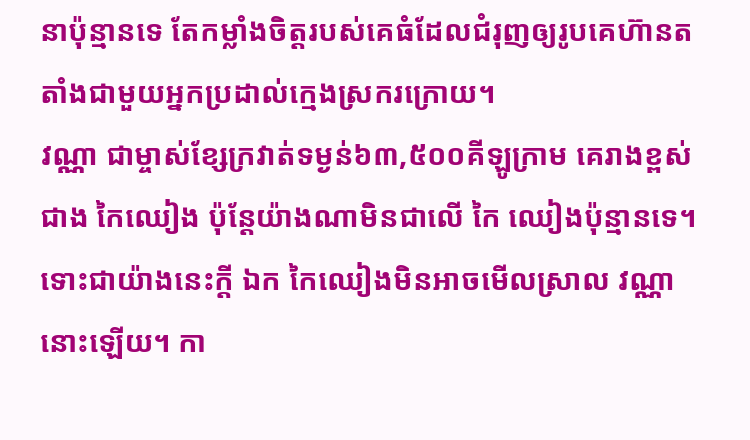នាប៉ុន្មានទេ តែកម្លាំងចិត្តរបស់គេធំដែលជំរុញឲ្យរូបគេហ៊ានតតាំងជាមួយអ្នកប្រដាល់ក្មេងស្រករក្រោយ។
វណ្ណា ជាម្ចាស់ខ្សែក្រវាត់ទម្ងន់៦៣,៥០០គីឡូក្រាម គេរាងខ្ពស់ជាង កៃឈៀង ប៉ុន្តែយ៉ាងណាមិនជាលើ កៃ ឈៀងប៉ុន្មានទេ។ ទោះជាយ៉ាងនេះក្តី ឯក កៃឈៀងមិនអាចមើលស្រាល វណ្ណា នោះឡើយ។ កា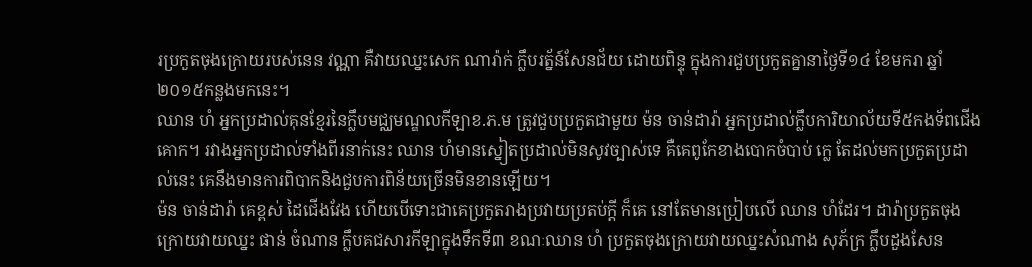រប្រកួតចុងក្រោយរបស់នេន វណ្ណា គឺវាយឈ្នះសេក ណារ៉ាក់ ក្លឹបរត្ន័ន៍សែនជ័យ ដោយពិន្ទុ ក្នុងការជួបប្រកួតគ្នានាថ្ងៃទី១៤ ខែមករា ឆ្នាំ២០១៥កន្លងមកនេះ។
ឈាន ហំ អ្នកប្រដាល់គុនខ្មែរនៃក្លឹបមជ្ឈមណ្ឌលកីឡាខ.ភ.ម ត្រូវជួបប្រកួតជាមួយ ម៉ន ចាន់ដារ៉ា អ្នកប្រដាល់ក្លឹបការិយាល័យទី៥កងទ័ពជើងគោក។ រវាងអ្នកប្រដាល់ទាំងពីរនាក់នេះ ឈាន ហំមានស្នៀតប្រដាល់មិនសូវច្បាស់ទេ គឺគេពូកែខាងបោកចំបាប់ ក្លេ តែដល់មកប្រកួតប្រដាល់នេះ គេនឹងមានការពិបាកនិងជួបការពិន័យច្រើនមិនខានឡើយ។
ម៉ន ចាន់ដារ៉ា គេខ្ពស់ ដៃជើងវែង ហើយបើទោះជាគេប្រកួតរាងប្រវាយប្រតប់ក្តី ក៏គេ នៅតែមានប្រៀបលើ ឈាន ហំដែរ។ ដារ៉ាប្រកួតចុងក្រោយវាយឈ្នះ ផាន់ ចំណាន ក្លឹបគជសារកីឡាក្នុងទឹកទី៣ ខណៈឈាន ហំ ប្រកួតចុងក្រោយវាយឈ្នះសំណាង សុភ័ក្រ ក្លឹបដួងសែន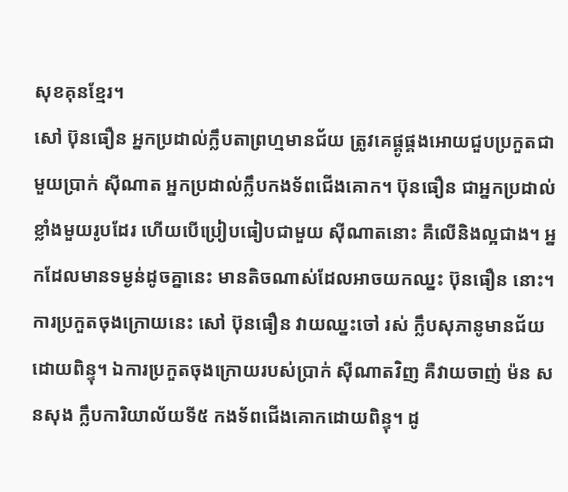សុខគុនខ្មែរ។
សៅ ប៊ុនធឿន អ្នកប្រដាល់ក្លឹបតាព្រហ្មមានជ័យ ត្រូវគេផ្គូផ្គងអោយជួបប្រកួតជាមួយប្រាក់ ស៊ីណាត អ្នកប្រដាល់ក្លឹបកងទ័ពជើងគោក។ ប៊ុនធឿន ជាអ្នកប្រដាល់ខ្លាំងមួយរូបដែរ ហើយបើប្រៀបធៀបជាមួយ ស៊ីណាតនោះ គឺលើនិងល្អជាង។ អ្នកដែលមានទម្ងន់ដូចគ្នានេះ មានតិចណាស់ដែលអាចយកឈ្នះ ប៊ុនធឿន នោះ។
ការប្រកួតចុងក្រោយនេះ សៅ ប៊ុនធឿន វាយឈ្នះចៅ រស់ ក្លឹបសុភានូមានជ័យដោយពិន្ទុ។ ឯការប្រកួតចុងក្រោយរបស់ប្រាក់ ស៊ីណាតវិញ គឺវាយចាញ់ ម៉ន សនសុង ក្លឹបការិយាល័យទី៥ កងទ័ពជើងគោកដោយពិន្ទុ។ ដូ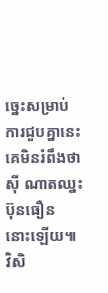ច្នេះសម្រាប់ការជួបគ្នានេះ គេមិនរំពឹងថា ស៊ី ណាតឈ្នះ ប៊ុនធឿន នោះឡើយ៕
វិសិ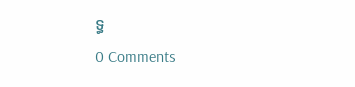ទ្ធ
0 Comments